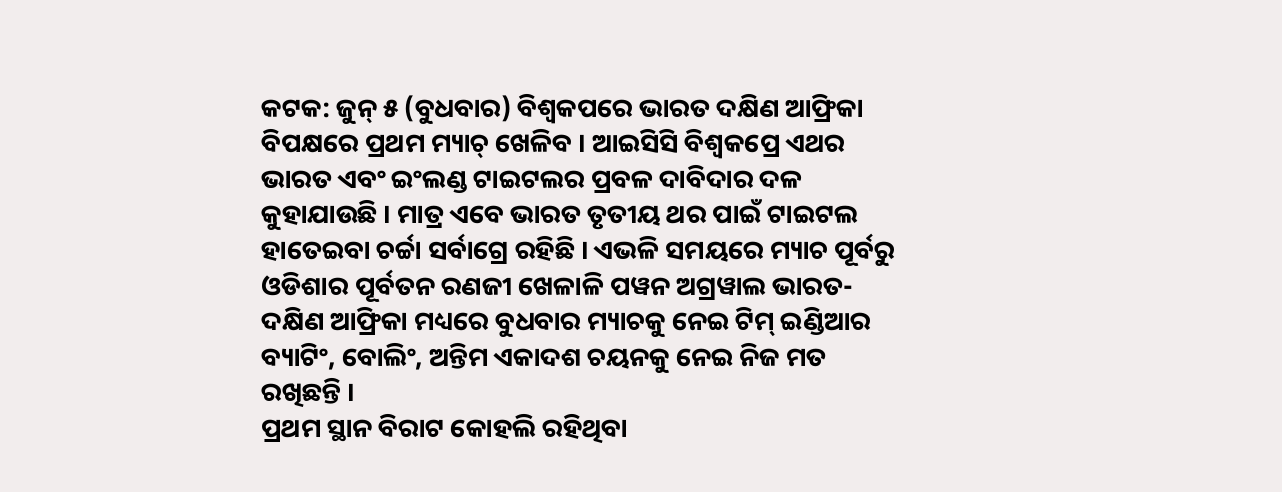କଟକ: ଜୁନ୍ ୫ (ବୁଧବାର) ବିଶ୍ବକପରେ ଭାରତ ଦକ୍ଷିଣ ଆଫ୍ରିକା ବିପକ୍ଷରେ ପ୍ରଥମ ମ୍ୟାଚ୍ ଖେଳିବ । ଆଇସିସି ବିଶ୍ବକପ୍ରେ ଏଥର ଭାରତ ଏବଂ ଇଂଲଣ୍ଡ ଟାଇଟଲର ପ୍ରବଳ ଦାବିଦାର ଦଳ କୁହାଯାଉଛି । ମାତ୍ର ଏବେ ଭାରତ ତୃତୀୟ ଥର ପାଇଁ ଟାଇଟଲ ହାତେଇବା ଚର୍ଚ୍ଚା ସର୍ବାଗ୍ରେ ରହିଛି । ଏଭଳି ସମୟରେ ମ୍ୟାଚ ପୂର୍ବରୁ ଓଡିଶାର ପୂର୍ବତନ ରଣଜୀ ଖେଳାଳି ପୱନ ଅଗ୍ରୱାଲ ଭାରତ-ଦକ୍ଷିଣ ଆଫ୍ରିକା ମଧ୍ୟରେ ବୁଧବାର ମ୍ୟାଚକୁ ନେଇ ଟିମ୍ ଇଣ୍ଡିଆର ବ୍ୟାଟିଂ, ବୋଲିଂ, ଅନ୍ତିମ ଏକାଦଶ ଚୟନକୁ ନେଇ ନିଜ ମତ ରଖିଛନ୍ତି ।
ପ୍ରଥମ ସ୍ଥାନ ବିରାଟ କୋହଲି ରହିଥିବା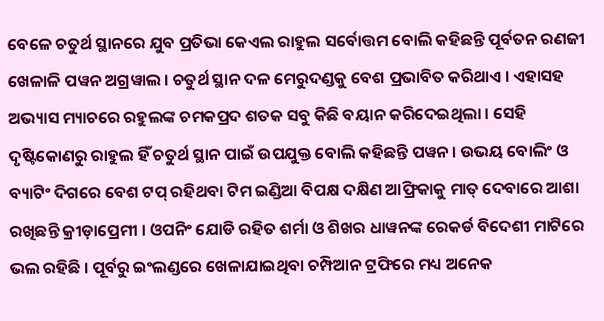ବେଳେ ଚତୁର୍ଥ ସ୍ଥାନରେ ଯୁବ ପ୍ରତିଭା କେଏଲ ରାହୁଲ ସର୍ବୋତ୍ତମ ବୋଲି କହିଛନ୍ତି ପୂର୍ବତନ ରଣଜୀ ଖେଳାଳି ପୱନ ଅଗ୍ରୱାଲ । ଚତୁର୍ଥ ସ୍ଥାନ ଦଳ ମେରୁଦଣ୍ଡକୁ ବେଶ ପ୍ରଭାବିତ କରିଥାଏ । ଏହାସହ ଅଭ୍ୟାସ ମ୍ୟାଚରେ ରହୁଲଙ୍କ ଚମକପ୍ରଦ ଶତକ ସବୁ କିଛି ବୟାନ କରିଦେଇଥିଲା । ସେହି ଦୃଷ୍ଟିକୋଣରୁ ରାହୁଲ ହିଁ ଚତୁର୍ଥ ସ୍ଥାନ ପାଇଁ ଉପଯୁକ୍ତ ବୋଲି କହିଛନ୍ତି ପୱନ । ଉଭୟ ବୋଲିଂ ଓ ବ୍ୟାଟିଂ ଦିଗରେ ବେଶ ଟପ୍ ରହିଥବା ଟିମ ଇଣ୍ଡିଆ ବିପକ୍ଷ ଦକ୍ଷିଣ ଆଫ୍ରିକାକୁ ମାତ୍ ଦେବାରେ ଆଶା ରଖିଛନ୍ତି କ୍ରୀଡ଼ାପ୍ରେମୀ । ଓପନିଂ ଯୋଡି ରହିତ ଶର୍ମା ଓ ଶିଖର ଧାୱନଙ୍କ ରେକର୍ଡ ବିଦେଶୀ ମାଟିରେ ଭଲ ରହିଛି । ପୂର୍ବରୁ ଇଂଲଣ୍ଡରେ ଖେଳାଯାଇଥିବା ଚମ୍ପିଆନ ଟ୍ରଫିରେ ମଧ୍ୟ ଅନେକ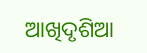ଆଖିଦୃଶିଆ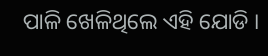ପାଳି ଖେଳିଥିଲେ ଏହି ଯୋଡି ।